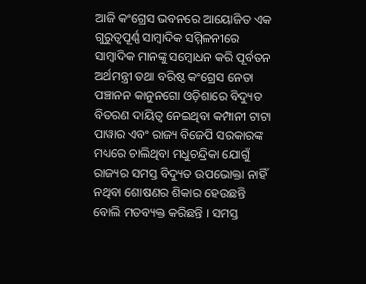ଆଜି କଂଗ୍ରେସ ଭବନରେ ଆୟୋଜିତ ଏକ ଗୁରୁତ୍ୱପୂର୍ଣ୍ଣ ସାମ୍ବାଦିକ ସମ୍ମିଳନୀରେ ସାମ୍ବାଦିକ ମାନଙ୍କୁ ସମ୍ବୋଧନ କରି ପୂର୍ବତନ ଅର୍ଥମନ୍ତ୍ରୀ ତଥା ବରିଷ୍ଠ କଂଗ୍ରେସ ନେତା ପଞ୍ଚାନନ କାନୁନଗୋ ଓଡ଼ିଶାରେ ବିଦ୍ୟୁତ ବିତରଣ ଦାୟିତ୍ୱ ନେଇଥିବା କମ୍ପାନୀ ଟାଟା ପାୱାର ଏବଂ ରାଜ୍ୟ ବିଜେପି ସରକାରଙ୍କ ମଧ୍ୟରେ ଚାଲିଥିବା ମଧୁଚନ୍ଦ୍ରିକା ଯୋଗୁଁ ରାଜ୍ୟର ସମସ୍ତ ବିଦ୍ୟୁତ ଉପଭୋକ୍ତା ନାହିଁ ନଥିବା ଶୋଷଣର ଶିକାର ହେଉଛନ୍ତି ବୋଲି ମତବ୍ୟକ୍ତ କରିଛନ୍ତି । ସମସ୍ତ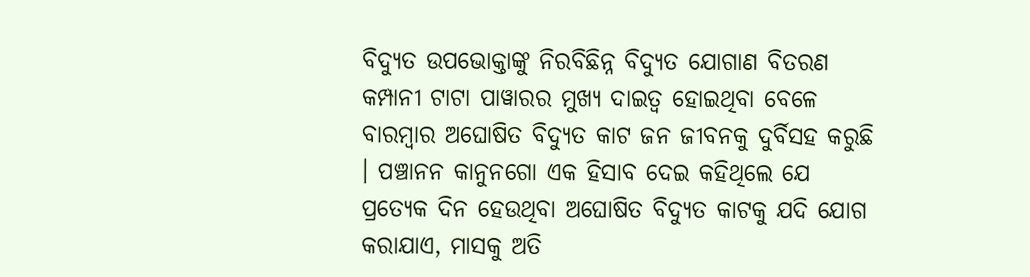ବିଦ୍ୟୁତ ଉପଭୋକ୍ତାଙ୍କୁ ନିରବିଛିନ୍ନ ବିଦ୍ୟୁତ ଯୋଗାଣ ବିତରଣ କମ୍ପାନୀ ଟାଟା ପାୱାରର ମୁଖ୍ୟ ଦାଇତ୍ୱ ହୋଇଥିବା ବେଳେ ବାରମ୍ବାର ଅଘୋଷିତ ବିଦ୍ୟୁତ କାଟ ଜନ ଜୀବନକୁ ଦୁର୍ବିସହ କରୁଛି । ପଞ୍ଚାନନ କାନୁନଗୋ ଏକ ହିସାବ ଦେଇ କହିଥିଲେ ଯେ ପ୍ରତ୍ୟେକ ଦିନ ହେଉଥିବା ଅଘୋଷିତ ବିଦ୍ୟୁତ କାଟକୁ ଯଦି ଯୋଗ କରାଯାଏ, ମାସକୁ ଅତି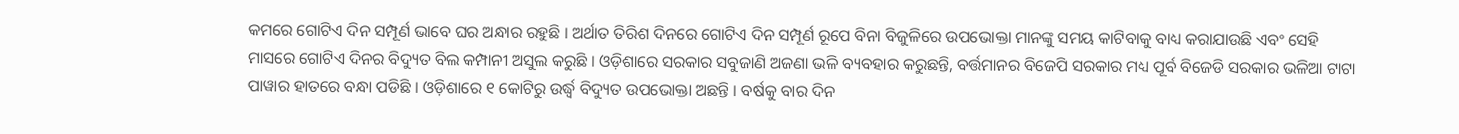କମରେ ଗୋଟିଏ ଦିନ ସମ୍ପୂର୍ଣ ଭାବେ ଘର ଅନ୍ଧାର ରହୁଛି । ଅର୍ଥାତ ତିରିଶ ଦିନରେ ଗୋଟିଏ ଦିନ ସମ୍ପୂର୍ଣ ରୂପେ ବିନା ବିଜୁଳିରେ ଉପଭୋକ୍ତା ମାନଙ୍କୁ ସମୟ କାଟିବାକୁ ବାଧ୍ୟ କରାଯାଉଛି ଏବଂ ସେହି ମାସରେ ଗୋଟିଏ ଦିନର ବିଦ୍ୟୁତ ବିଲ କମ୍ପାନୀ ଅସୁଲ କରୁଛି । ଓଡ଼ିଶାରେ ସରକାର ସବୁଜାଣି ଅଜଣା ଭଳି ବ୍ୟବହାର କରୁଛନ୍ତି, ବର୍ତ୍ତମାନର ବିଜେପି ସରକାର ମଧ୍ୟ ପୂର୍ବ ବିଜେଡି ସରକାର ଭଳିଆ ଟାଟା ପାୱାର ହାତରେ ବନ୍ଧା ପଡିଛି । ଓଡ଼ିଶାରେ ୧ କୋଟିରୁ ଉର୍ଦ୍ଧ୍ବ ବିଦ୍ୟୁତ ଉପଭୋକ୍ତା ଅଛନ୍ତି । ବର୍ଷକୁ ବାର ଦିନ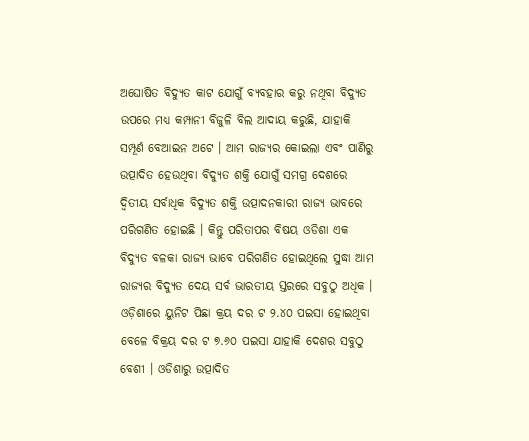ଅଘୋଷିତ ବିଦ୍ୟୁତ କାଟ ଯୋଗୁଁ ବ୍ୟବହାର କରୁ ନଥିବା ବିଦ୍ୟୁତ ଉପରେ ମଧ୍ୟ କମ୍ପାନୀ ବିଜୁଳି ବିଲ ଆଦାୟ କରୁଛି, ଯାହାକି ସମ୍ପୂର୍ଣ ବେଆଇନ ଅଟେ । ଆମ ରାଜ୍ୟର କୋଇଲା ଏବଂ ପାଣିରୁ ଉତ୍ପାଦିତ ହେଉଥିବା ବିଦ୍ୟୁତ ଶକ୍ତି ଯୋଗୁଁ ସମଗ୍ର ଦେଶରେ ଦ୍ଵିତୀୟ ସର୍ବାଧିକ ବିଦ୍ୟୁତ ଶକ୍ତି ଉତ୍ପାଦନକାରୀ ରାଜ୍ୟ ଭାବରେ ପରିଗଣିତ ହୋଇଛି । କିନ୍ତୁ ପରିତାପର ବିଷୟ ଓଡିଶା ଏକ ବିଦ୍ୟୁତ ବଳକା ରାଜ୍ୟ ଭାବେ ପରିଗଣିତ ହୋଇଥିଲେ ସୁଦ୍ଧା ଆମ ରାଜ୍ୟର ବିଦ୍ୟୁତ ଦେୟ ସର୍ବ ଭାରତୀୟ ସ୍ତରରେ ସବୁଠୁ ଅଧିକ । ଓଡ଼ିଶାରେ ୟୁନିଟ ପିଛା କ୍ରୟ ଦର ଟ ୨.୪୦ ପଇସା ହୋଇଥିବା ବେଳେ ବିକ୍ରୟ ଦର ଟ ୭.୬୦ ପଇସା ଯାହାକି ଦେଶର ସବୁଠୁ ବେଶୀ । ଓଡିଶାରୁ ଉତ୍ପାଦିତ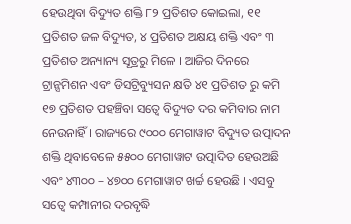ହେଉଥିବା ବିଦ୍ୟୁତ ଶକ୍ତି ୮୨ ପ୍ରତିଶତ କୋଇଲା, ୧୧ ପ୍ରତିଶତ ଜଳ ବିଦ୍ୟୁତ, ୪ ପ୍ରତିଶତ ଅକ୍ଷୟ ଶକ୍ତି ଏବଂ ୩ ପ୍ରତିଶତ ଅନ୍ୟାନ୍ୟ ସୂତ୍ରରୁ ମିଳେ । ଆଜିର ଦିନରେ ଟ୍ରାନ୍ସମିଶନ ଏବଂ ଡିସଟ୍ରିବ୍ୟୁସନ କ୍ଷତି ୪୧ ପ୍ରତିଶତ ରୁ କମି ୧୭ ପ୍ରତିଶତ ପହଞ୍ଚିବା ସତ୍ୱେ ବିଦ୍ୟୁତ ଦର କମିବାର ନାମ ନେଉନାହିଁ । ରାଜ୍ୟରେ ୯୦୦୦ ମେଗାୱାଟ ବିଦ୍ୟୁତ ଉତ୍ପାଦନ ଶକ୍ତି ଥିବାବେଳେ ୫୫୦୦ ମେଗାୱାଟ ଉତ୍ପାଦିତ ହେଉଅଛି ଏବଂ ୪୩୦୦ – ୪୭୦୦ ମେଗାୱାଟ ଖର୍ଚ୍ଚ ହେଉଛି । ଏସବୁ ସତ୍ୱେ କମ୍ପାନୀର ଦରବୃଦ୍ଧି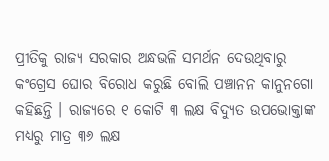ପ୍ରୀତିକୁ ରାଜ୍ୟ ସରକାର ଅନ୍ଧଭଳି ସମର୍ଥନ ଦେଉଥିବାରୁ କଂଗ୍ରେସ ଘୋର ବିରୋଧ କରୁଛି ବୋଲି ପଞ୍ଚାନନ କାନୁନଗୋ କହିଛନ୍ତି । ରାଜ୍ୟରେ ୧ କୋଟି ୩ ଲକ୍ଷ ବିଦ୍ୟୁତ ଉପଭୋକ୍ତାଙ୍କ ମଧ୍ୟରୁ ମାତ୍ର ୩୬ ଲକ୍ଷ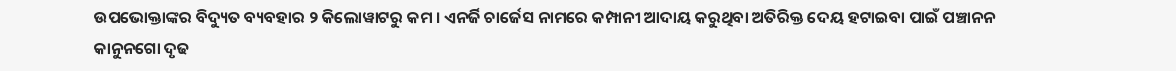ଉପଭୋକ୍ତାଙ୍କର ବିଦ୍ୟୁତ ବ୍ୟବହାର ୨ କିଲୋୱାଟରୁ କମ । ଏନର୍ଜି ଚାର୍ଜେସ ନାମରେ କମ୍ପାନୀ ଆଦାୟ କରୁଥିବା ଅତିରିକ୍ତ ଦେୟ ହଟାଇବା ପାଇଁ ପଞ୍ଚାନନ କାନୁନଗୋ ଦୃଢ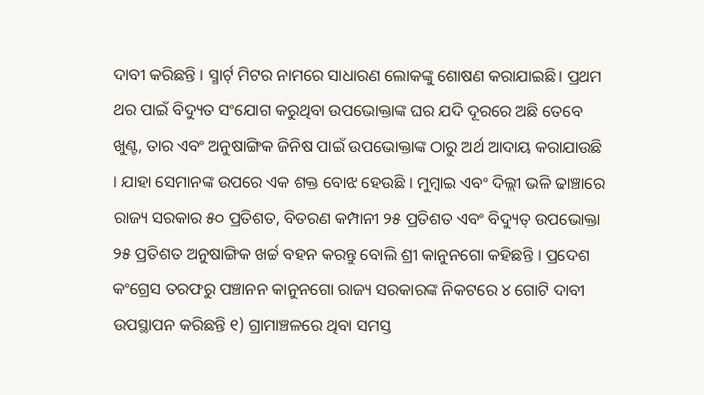ଦାବୀ କରିଛନ୍ତି । ସ୍ମାର୍ଟ୍ ମିଟର ନାମରେ ସାଧାରଣ ଲୋକଙ୍କୁ ଶୋଷଣ କରାଯାଇଛି। ପ୍ରଥମ ଥର ପାଇଁ ବିଦ୍ୟୁତ ସଂଯୋଗ କରୁଥିବା ଉପଭୋକ୍ତାଙ୍କ ଘର ଯଦି ଦୂରରେ ଅଛି ତେବେ ଖୁଣ୍ଟ, ତାର ଏବଂ ଅନୁଷାଙ୍ଗିକ ଜିନିଷ ପାଇଁ ଉପଭୋକ୍ତାଙ୍କ ଠାରୁ ଅର୍ଥ ଆଦାୟ କରାଯାଉଛି । ଯାହା ସେମାନଙ୍କ ଉପରେ ଏକ ଶକ୍ତ ବୋଝ ହେଉଛି । ମୁମ୍ବାଇ ଏବଂ ଦିଲ୍ଲୀ ଭଳି ଢାଞ୍ଚାରେ ରାଜ୍ୟ ସରକାର ୫୦ ପ୍ରତିଶତ, ବିତରଣ କମ୍ପାନୀ ୨୫ ପ୍ରତିଶତ ଏବଂ ବିଦ୍ୟୁତ୍ ଉପଭୋକ୍ତା ୨୫ ପ୍ରତିଶତ ଅନୁଷାଙ୍ଗିକ ଖର୍ଚ୍ଚ ବହନ କରନ୍ତୁ ବୋଲି ଶ୍ରୀ କାନୁନଗୋ କହିଛନ୍ତି । ପ୍ରଦେଶ କଂଗ୍ରେସ ତରଫରୁ ପଞ୍ଚାନନ କାନୁନଗୋ ରାଜ୍ୟ ସରକାରଙ୍କ ନିକଟରେ ୪ ଗୋଟି ଦାବୀ ଉପସ୍ଥାପନ କରିଛନ୍ତି ୧) ଗ୍ରାମାଞ୍ଚଳରେ ଥିବା ସମସ୍ତ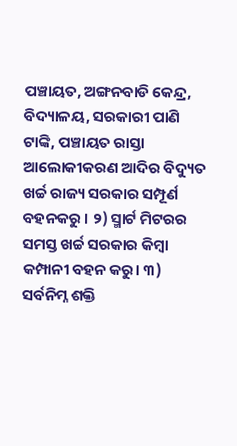ପଞ୍ଚାୟତ, ଅଙ୍ଗନବାଡି କେନ୍ଦ୍ର, ବିଦ୍ୟାଳୟ, ସରକାରୀ ପାଣି ଟାଙ୍କି, ପଞ୍ଚାୟତ ରାସ୍ତା ଆଲୋକୀକରଣ ଆଦିର ବିଦ୍ୟୁତ ଖର୍ଚ୍ଚ ରାଜ୍ୟ ସରକାର ସମ୍ପୂର୍ଣ ବହନକରୁ । ୨) ସ୍ମାର୍ଟ ମିଟରର ସମସ୍ତ ଖର୍ଚ୍ଚ ସରକାର କିମ୍ବା କମ୍ପାନୀ ବହନ କରୁ। ୩) ସର୍ବନିମ୍ନ ଶକ୍ତି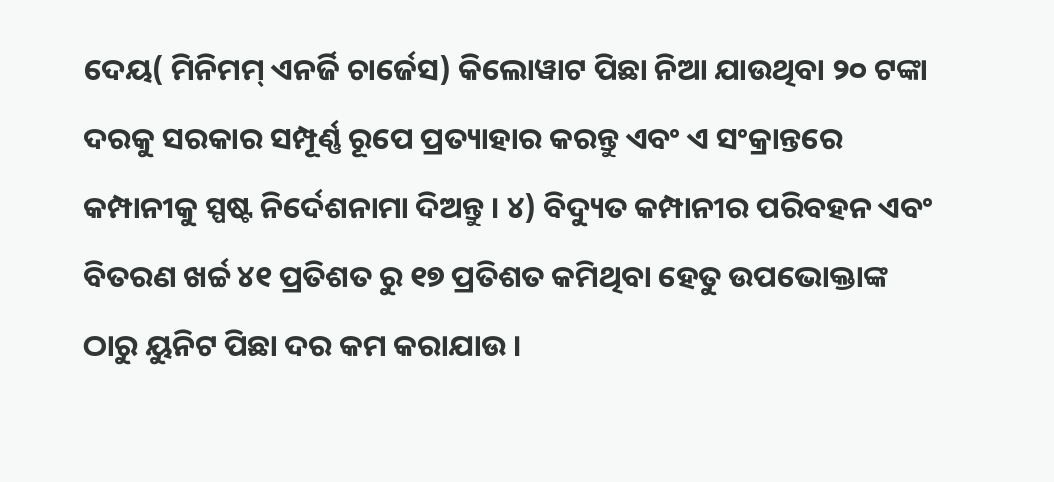ଦେୟ( ମିନିମମ୍ ଏନର୍ଜି ଚାର୍ଜେସ) କିଲୋୱାଟ ପିଛା ନିଆ ଯାଉଥିବା ୨୦ ଟଙ୍କା ଦରକୁ ସରକାର ସମ୍ପୂର୍ଣ୍ଣ ରୂପେ ପ୍ରତ୍ୟାହାର କରନ୍ତୁ ଏବଂ ଏ ସଂକ୍ରାନ୍ତରେ କମ୍ପାନୀକୁ ସ୍ପଷ୍ଟ ନିର୍ଦେଶନାମା ଦିଅନ୍ତୁ । ୪) ବିଦ୍ୟୁତ କମ୍ପାନୀର ପରିବହନ ଏବଂ ବିତରଣ ଖର୍ଚ୍ଚ ୪୧ ପ୍ରତିଶତ ରୁ ୧୭ ପ୍ରତିଶତ କମିଥିବା ହେତୁ ଉପଭୋକ୍ତାଙ୍କ ଠାରୁ ୟୁନିଟ ପିଛା ଦର କମ କରାଯାଉ ।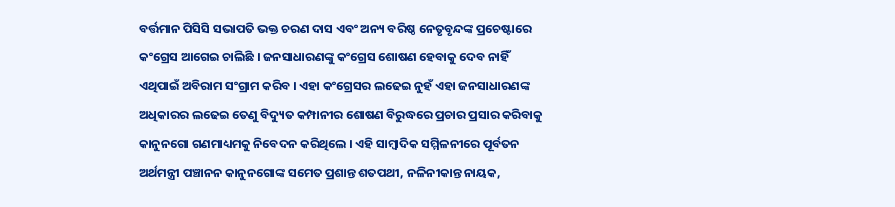ବର୍ତ୍ତମାନ ପିସିସି ସଭାପତି ଭକ୍ତ ଚରଣ ଦାସ ଏବଂ ଅନ୍ୟ ବରିଷ୍ଠ ନେତୃବୃନ୍ଦଙ୍କ ପ୍ରଚେଷ୍ଟାରେ କଂଗ୍ରେସ ଆଗେଇ ଚାଲିଛି । ଜନସାଧାରଣଙ୍କୁ କଂଗ୍ରେସ ଶୋଷଣ ହେବାକୁ ଦେବ ନାହିଁ ଏଥିପାଇଁ ଅବିରାମ ସଂଗ୍ରାମ କରିବ । ଏହା କଂଗ୍ରେସର ଲଢେଇ ନୁହଁ ଏହା ଜନସାଧାରଣଙ୍କ ଅଧିକାରର ଲଢେଇ ତେଣୁ ବିଦ୍ୟୁତ କମ୍ପାନୀର ଶୋଷଣ ବିରୁଦ୍ଧରେ ପ୍ରଚାର ପ୍ରସାର କରିବାକୁ କାନୁନଗୋ ଗଣମାଧ୍ୟମକୁ ନିବେଦନ କରିଥିଲେ । ଏହି ସାମ୍ବାଦିକ ସମ୍ମିଳନୀରେ ପୂର୍ବତନ ଅର୍ଥମନ୍ତ୍ରୀ ପଞ୍ଚାନନ କାନୁନଗୋଙ୍କ ସମେତ ପ୍ରଶାନ୍ତ ଶତପଥୀ, ନଳିନୀକାନ୍ତ ନାୟକ,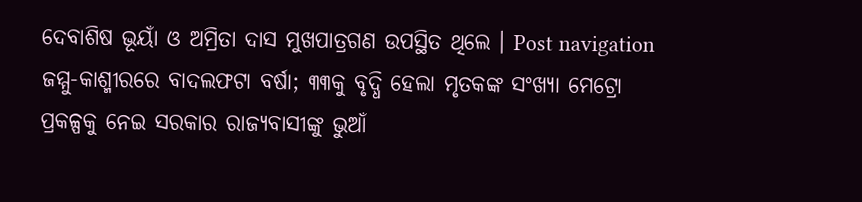ଦେବାଶିଷ ଭୂୟାଁ ଓ ଅମ୍ରିତା ଦାସ ମୁଖପାତ୍ରଗଣ ଉପସ୍ଥିତ ଥିଲେ । Post navigation ଜମ୍ମୁ-କାଶ୍ମୀରରେ ବାଦଲଫଟା ବର୍ଷା; ୩୩କୁ ବୃଦ୍ଧି ହେଲା ମୃତକଙ୍କ ସଂଖ୍ୟା ମେଟ୍ରୋ ପ୍ରକଳ୍ପକୁ ନେଇ ସରକାର ରାଜ୍ୟବାସୀଙ୍କୁ ଭୁଆଁ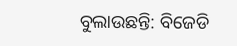ବୁଲାଉଛନ୍ତି: ବିଜେଡି